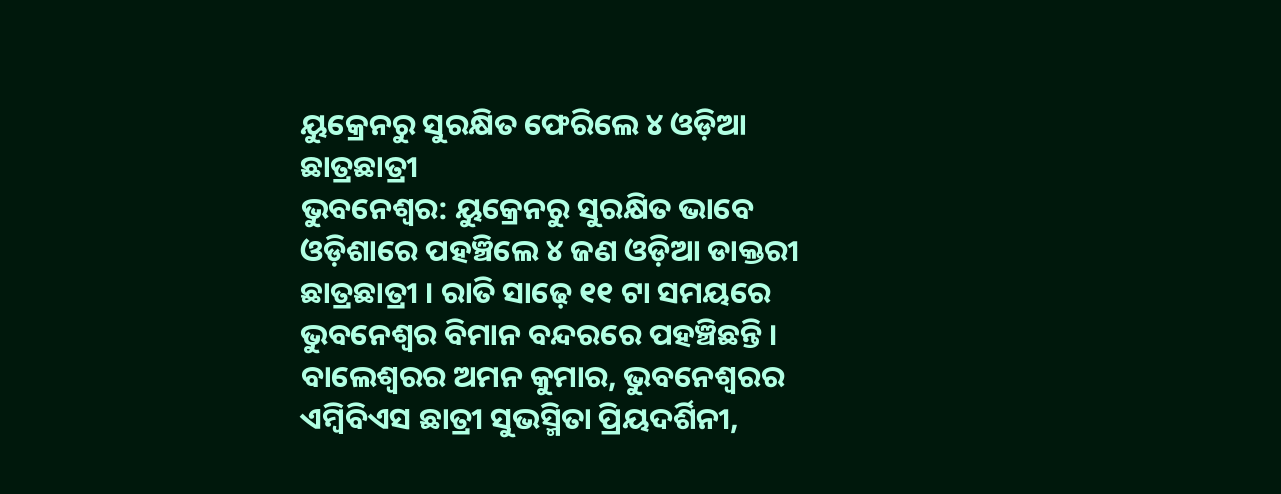ୟୁକ୍ରେନରୁ ସୁରକ୍ଷିତ ଫେରିଲେ ୪ ଓଡ଼ିଆ ଛାତ୍ରଛାତ୍ରୀ
ଭୁବନେଶ୍ୱର: ୟୁକ୍ରେନରୁ ସୁରକ୍ଷିତ ଭାବେ ଓଡ଼ିଶାରେ ପହଞ୍ଚିଲେ ୪ ଜଣ ଓଡ଼ିଆ ଡାକ୍ତରୀ ଛାତ୍ରଛାତ୍ରୀ । ରାତି ସାଢ଼େ ୧୧ ଟା ସମୟରେ ଭୁବନେଶ୍ୱର ବିମାନ ବନ୍ଦରରେ ପହଞ୍ଚିଛନ୍ତି । ବାଲେଶ୍ୱରର ଅମନ କୁମାର, ଭୁବନେଶ୍ୱରର ଏମ୍ବିବିଏସ ଛାତ୍ରୀ ସୁଭସ୍ମିତା ପ୍ରିୟଦର୍ଶିନୀ,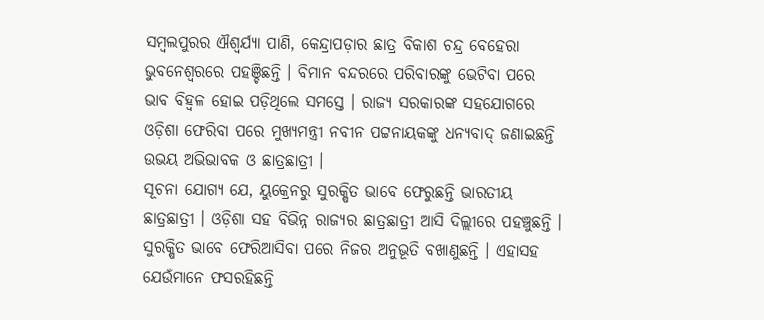ସମ୍ବଲପୁରର ଐଶ୍ବର୍ଯ୍ୟା ପାଣି, କେନ୍ଦ୍ରାପଡ଼ାର ଛାତ୍ର ବିକାଶ ଚନ୍ଦ୍ର ବେହେରା ଭୁବନେଶ୍ୱରରେ ପହଞ୍ଚିଛନ୍ତି । ବିମାନ ବନ୍ଦରରେ ପରିବାରଙ୍କୁ ଭେଟିବା ପରେ ଭାବ ବିହ୍ବଳ ହୋଇ ପଡ଼ିଥିଲେ ସମସ୍ତେ । ରାଜ୍ୟ ସରକାରଙ୍କ ସହଯୋଗରେ ଓଡ଼ିଶା ଫେରିବା ପରେ ମୁଖ୍ୟମନ୍ତ୍ରୀ ନବୀନ ପଟ୍ଟନାୟକଙ୍କୁ ଧନ୍ୟବାଦ୍ ଜଣାଇଛନ୍ତି ଉଭୟ ଅଭିଭାବକ ଓ ଛାତ୍ରଛାତ୍ରୀ ।
ସୂଚନା ଯୋଗ୍ୟ ଯେ, ୟୁକ୍ରେନରୁ ସୁରକ୍ଷିତ ଭାବେ ଫେରୁଛନ୍ତି ଭାରତୀୟ ଛାତ୍ରଛାତ୍ରୀ । ଓଡ଼ିଶା ସହ ବିଭିନ୍ନ ରାଜ୍ୟର ଛାତ୍ରଛାତ୍ରୀ ଆସି ଦିଲ୍ଲୀରେ ପହଞ୍ଚୁଛନ୍ତି । ସୁରକ୍ଷିତ ଭାବେ ଫେରିଆସିବା ପରେ ନିଜର ଅନୁଭୂତି ବଖାଣୁଛନ୍ତି । ଏହାସହ ଯେଉଁମାନେ ଫସରହିଛନ୍ତି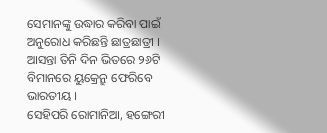ସେମାନଙ୍କୁ ଉଦ୍ଧାର କରିବା ପାଇଁ ଅନୁରୋଧ କରିଛନ୍ତି ଛାତ୍ରଛାତ୍ରୀ । ଆସନ୍ତା ତିନି ଦିନ ଭିତରେ ୨୬ଟି ବିମାନରେ ୟୁକ୍ରେନ୍ରୁ ଫେରିବେ ଭାରତୀୟ ।
ସେହିପରି ରୋମାନିଆ, ହଙ୍ଗେରୀ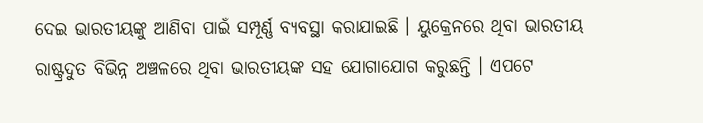ଦେଇ ଭାରତୀୟଙ୍କୁ ଆଣିବା ପାଇଁ ସମ୍ପୂର୍ଣ୍ଣ ବ୍ୟବସ୍ଥା କରାଯାଇଛି । ୟୁକ୍ରେନରେ ଥିବା ଭାରତୀୟ ରାଷ୍ଟ୍ରଦୁତ ବିଭିନ୍ନ ଅଞ୍ଚଳରେ ଥିବା ଭାରତୀୟଙ୍କ ସହ ଯୋଗାଯୋଗ କରୁଛନ୍ତି । ଏପଟେ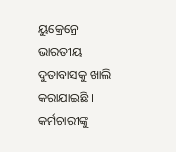ୟୁକ୍ରେନ୍ରେ ଭାରତୀୟ ଦୁତାବାସକୁ ଖାଲି କରାଯାଇଛି । କର୍ମଚାରୀଙ୍କୁ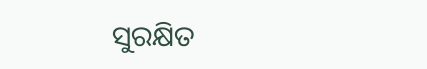ସୁରକ୍ଷିତ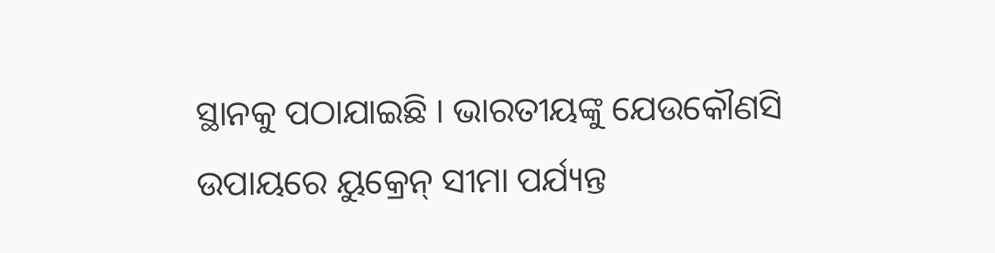ସ୍ଥାନକୁ ପଠାଯାଇଛି । ଭାରତୀୟଙ୍କୁ ଯେଉକୌଣସି ଉପାୟରେ ୟୁକ୍ରେନ୍ ସୀମା ପର୍ଯ୍ୟନ୍ତ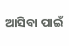ଆସିବା ପାଇଁ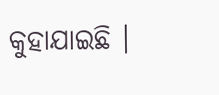କୁହାଯାଇଛି ।